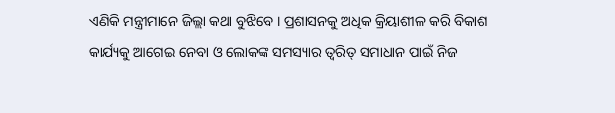ଏଣିକି ମନ୍ତ୍ରୀମାନେ ଜିଲ୍ଲା କଥା ବୁଝିବେ । ପ୍ରଶାସନକୁ ଅଧିକ କ୍ରିୟାଶୀଳ କରି ବିକାଶ କାର୍ଯ୍ୟକୁ ଆଗେଇ ନେବା ଓ ଲୋକଙ୍କ ସମସ୍ୟାର ତ୍ୱରିତ୍ ସମାଧାନ ପାଇଁ ନିଜ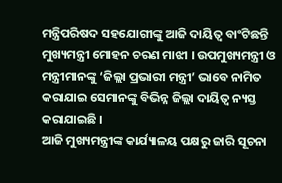ମନ୍ତ୍ରିପରିଷଦ ସହଯୋଗୀଙ୍କୁ ଆଜି ଦାୟିତ୍ୱ ବାଂଟିଛନ୍ତି ମୁଖ୍ୟମନ୍ତ୍ରୀ ମୋହନ ଚରଣ ମାଝୀ । ଉପମୁଖ୍ୟମନ୍ତ୍ରୀ ଓ ମନ୍ତ୍ରୀମାନଙ୍କୁ ‘ଜିଲ୍ଲା ପ୍ରଭାରୀ ମନ୍ତ୍ରୀ’ ଭାବେ ନାମିତ କରାଯାଇ ସେମାନଙ୍କୁ ବିଭିନ୍ନ ଜିଲ୍ଲା ଦାୟିତ୍ୱ ନ୍ୟସ୍ତ କରାଯାଇଛି ।
ଆଜି ମୁଖ୍ୟମନ୍ତ୍ରୀଙ୍କ କାର୍ଯ୍ୟାଳୟ ପକ୍ଷରୁ ଜାରି ସୂଚନା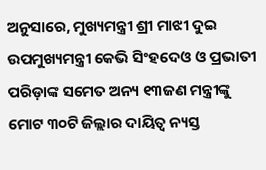ଅନୁସାରେ, ମୁଖ୍ୟମନ୍ତ୍ରୀ ଶ୍ରୀ ମାଝୀ ଦୁଇ ଉପମୁଖ୍ୟମନ୍ତ୍ରୀ କେଭି ସିଂହଦେଓ ଓ ପ୍ରଭାତୀ ପରିଡ଼ାଙ୍କ ସମେତ ଅନ୍ୟ ୧୩ଜଣ ମନ୍ତ୍ରୀଙ୍କୁ ମୋଟ ୩୦ଟି ଜିଲ୍ଲାର ଦାୟିତ୍ୱ ନ୍ୟସ୍ତ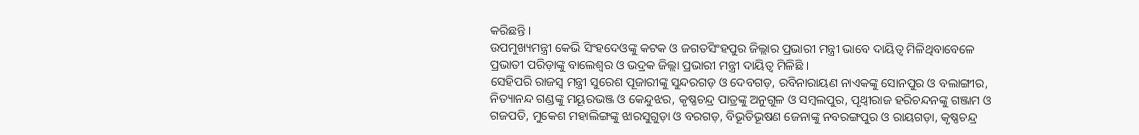କରିଛନ୍ତି ।
ଉପମୁଖ୍ୟମନ୍ତ୍ରୀ କେଭି ସିଂହଦେଓଙ୍କୁ କଟକ ଓ ଜଗତସିଂହପୁର ଜିଲ୍ଲାର ପ୍ରଭାରୀ ମନ୍ତ୍ରୀ ଭାବେ ଦାୟିତ୍ୱ ମିଳିଥିବାବେଳେ ପ୍ରଭାତୀ ପରିଡ଼ାଙ୍କୁ ବାଲେଶ୍ୱର ଓ ଭଦ୍ରକ ଜିଲ୍ଲା ପ୍ରଭାରୀ ମନ୍ତ୍ରୀ ଦାୟିତ୍ୱ ମିଳିଛି ।
ସେହିପରି ରାଜସ୍ୱ ମନ୍ତ୍ରୀ ସୁରେଶ ପୂଜାରୀଙ୍କୁ ସୁନ୍ଦରଗଡ଼ ଓ ଦେବଗଡ଼, ରବିନାରାୟଣ ନାଏକଙ୍କୁ ସୋନପୁର ଓ ବଲାଙ୍ଗୀର, ନିତ୍ୟାନନ୍ଦ ଗଣ୍ଡଙ୍କୁ ମୟୂରଭଞ୍ଜ ଓ କେନ୍ଦୁଝର, କୃଷ୍ଣଚନ୍ଦ୍ର ପାତ୍ରଙ୍କୁ ଅନୁଗୁଳ ଓ ସମ୍ବଲପୁର, ପୃଥ୍ୱୀରାଜ ହରିଚନ୍ଦନଙ୍କୁ ଗଞ୍ଜାମ ଓ ଗଜପତି, ମୁକେଶ ମହାଲିଙ୍ଗଙ୍କୁ ଝାରସୁଗୁଡ଼ା ଓ ବରଗଡ଼, ବିଭୂତିଭୂଷଣ ଜେନାଙ୍କୁ ନବରଙ୍ଗପୁର ଓ ରାୟଗଡ଼ା, କୃଷ୍ଣଚନ୍ଦ୍ର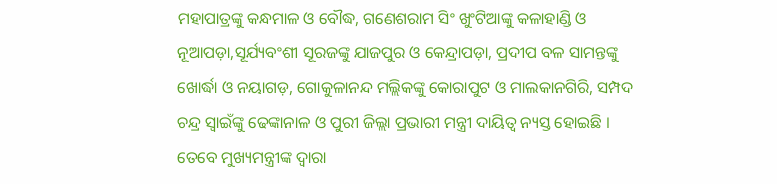ମହାପାତ୍ରଙ୍କୁ କନ୍ଧମାଳ ଓ ବୌଦ୍ଧ, ଗଣେଶରାମ ସିଂ ଖୁଂଟିଆଙ୍କୁ କଳାହାଣ୍ଡି ଓ ନୂଆପଡ଼ା,ସୂର୍ଯ୍ୟବଂଶୀ ସୂରଜଙ୍କୁ ଯାଜପୁର ଓ କେନ୍ଦ୍ରାପଡ଼ା, ପ୍ରଦୀପ ବଳ ସାମନ୍ତଙ୍କୁ ଖୋର୍ଦ୍ଧା ଓ ନୟାଗଡ଼, ଗୋକୁଳାନନ୍ଦ ମଲ୍ଲିକଙ୍କୁ କୋରାପୁଟ ଓ ମାଲକାନଗିରି, ସମ୍ପଦ ଚନ୍ଦ୍ର ସ୍ୱାଇଁଙ୍କୁ ଢେଙ୍କାନାଳ ଓ ପୁରୀ ଜିଲ୍ଲା ପ୍ରଭାରୀ ମନ୍ତ୍ରୀ ଦାୟିତ୍ୱ ନ୍ୟସ୍ତ ହୋଇଛି ।
ତେବେ ମୁଖ୍ୟମନ୍ତ୍ରୀଙ୍କ ଦ୍ୱାରା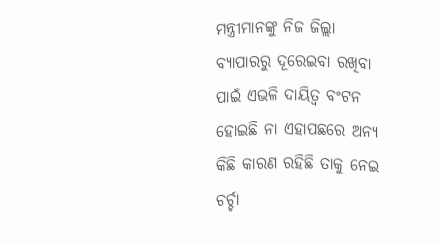ମନ୍ତ୍ରୀମାନଙ୍କୁ ନିଜ ଜିଲ୍ଲା ବ୍ୟାପାରରୁ ଦୂରେଇବା ରଖିବା ପାଇଁ ଏଭଳି ଦାୟିତ୍ୱ ବଂଟନ ହୋଇଛି ନା ଏହାପଛରେ ଅନ୍ୟ କିଛି କାରଣ ରହିଛି ତାକୁ ନେଇ ଚର୍ଚ୍ଚା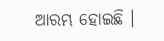ଆରମ୍ଭ ହୋଇଛି ।